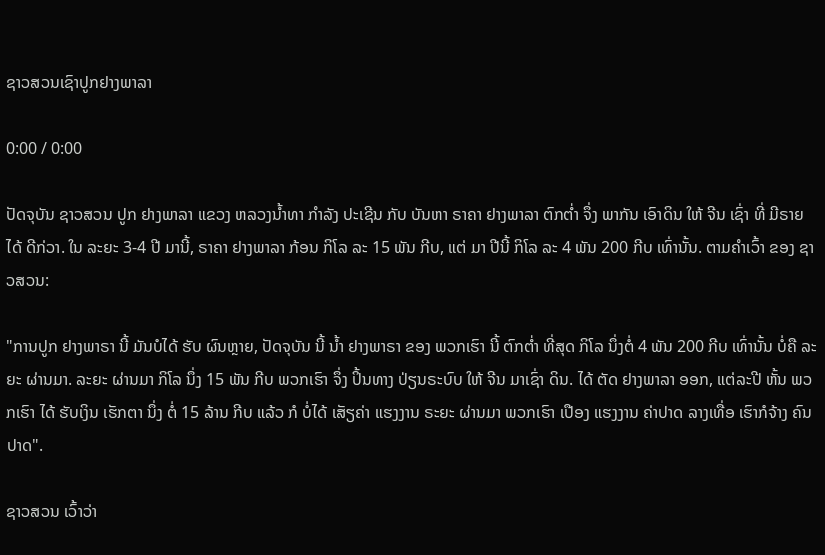ຊາວສວນເຊົາປູກຢາງພາລາ

0:00 / 0:00

ປັດຈຸບັນ ຊາວສວນ ປູກ ຢາງພາລາ ແຂວງ ຫລວງນໍ້າທາ ກຳລັງ ປະເຊີນ ກັບ ບັນຫາ ຣາຄາ ຢາງພາລາ ຕົກຕໍ່າ ຈຶ່ງ ພາກັນ ເອົາດິນ ໃຫ້ ຈີນ ເຊົ່າ ທີ່ ມີຣາຍໄດ້ ດີກ່ວາ. ໃນ ລະຍະ 3-4 ປີ ມານີ້, ຣາຄາ ຢາງພາລາ ກ້ອນ ກິໂລ ລະ 15 ພັນ ກີບ, ແຕ່ ມາ ປີນີ້ ກິໂລ ລະ 4 ພັນ 200 ກີບ ເທົ່ານັ້ນ. ຕາມຄໍາເວົ້າ ຂອງ ຊາວສວນ:

"ການປູກ ຢາງພາຣາ ນີ້ ມັນບໍໄດ້ ຮັບ ຜົນຫຼາຍ, ປັດຈຸບັນ ນີ້ ນໍ້າ ຢາງພາຣາ ຂອງ ພວກເຮົາ ນີ້ ຕົກຕໍ່າ ທີ່ສຸດ ກິໂລ ນຶ່ງຕໍ່ 4 ພັນ 200 ກີບ ເທົ່ານັ້ນ ບໍ່ຄື ລະຍະ ຜ່ານມາ. ລະຍະ ຜ່ານມາ ກິໂລ ນຶ່ງ 15 ພັນ ກີບ ພວກເຮົາ ຈຶ່ງ ປິ້ນທາງ ປ່ຽນຣະບົບ ໃຫ້ ຈີນ ມາເຊົ່າ ດິນ. ໄດ້ ຕັດ ຢາງພາລາ ອອກ, ແຕ່ລະປີ ຫັ້ນ ພວກເຮົາ ໄດ້ ຮັບເງິນ ເຮັກຕາ ນຶ່ງ ຕໍ່ 15 ລ້ານ ກີບ ແລ້ວ ກໍ ບໍ່ໄດ້ ເສັຽຄ່າ ແຮງງານ ຣະຍະ ຜ່ານມາ ພວກເຮົາ ເປືອງ ແຮງງານ ຄ່າປາດ ລາງເທື່ອ ເຮົາກໍຈ້າງ ຄົນ ປາດ".

ຊາວສວນ ເວົ້າວ່າ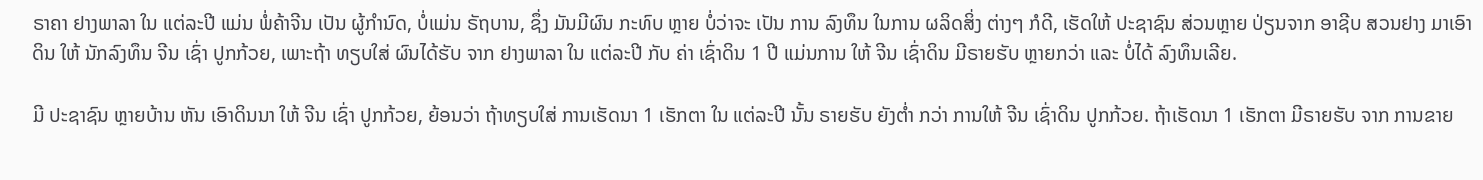ຣາຄາ ຢາງພາລາ ໃນ ແຕ່ລະປີ ແມ່ນ ພໍ່ຄ້າຈີນ ເປັນ ຜູ້ກໍານົດ, ບໍ່ແມ່ນ ຣັຖບານ, ຊຶ່ງ ມັນມີຜົນ ກະທົບ ຫຼາຍ ບໍ່ວ່າຈະ ເປັນ ການ ລົງທຶນ ໃນການ ຜລິດສິ່ງ ຕ່າງໆ ກໍດີ, ເຮັດໃຫ້ ປະຊາຊົນ ສ່ວນຫຼາຍ ປ່ຽນຈາກ ອາຊີບ ສວນຢາງ ມາເອົາ ດິນ ໃຫ້ ນັກລົງທຶນ ຈີນ ເຊົ່າ ປູກກ້ວຍ, ເພາະຖ້າ ທຽບໃສ່ ຜົນໄດ້ຮັບ ຈາກ ຢາງພາລາ ໃນ ແຕ່ລະປີ ກັບ ຄ່າ ເຊົ່າດິນ 1 ປີ ແມ່ນການ ໃຫ້ ຈີນ ເຊົ່າດິນ ມີຣາຍຮັບ ຫຼາຍກວ່າ ແລະ ບໍ່ໄດ້ ລົງທຶນເລີຍ.

ມີ ປະຊາຊົນ ຫຼາຍບ້ານ ຫັນ ເອົາດິນນາ ໃຫ້ ຈີນ ເຊົ່າ ປູກກ້ວຍ, ຍ້ອນວ່າ ຖ້າທຽບໃສ່ ການເຮັດນາ 1 ເຮັກຕາ ໃນ ແຕ່ລະປີ ນັ້ນ ຣາຍຮັບ ຍັງຕໍ່າ ກວ່າ ການໃຫ້ ຈີນ ເຊົ່າດິນ ປູກກ້ວຍ. ຖ້າເຮັດນາ 1 ເຮັກຕາ ມີຣາຍຮັບ ຈາກ ການຂາຍ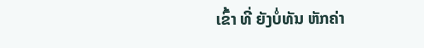ເຂົ້າ ທີ່ ຍັງບໍ່ທັນ ຫັກຄ່າ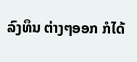ລົງທຶນ ຕ່າງໆອອກ ກໍໄດ້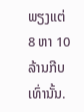ພຽງແຕ່ 8 ຫາ 10 ລ້ານກີບ ເທົ່ານັ້ນ.